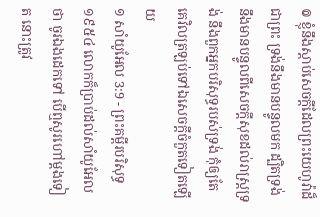៙ ខ្ញុំនឹងស្តាប់សេចក្ដីដែលព្រះយេហូវ៉ាដ៏ជាព្រះ ទ្រង់នឹងមានបន្ទូលមក ដ្បិតទ្រង់នឹងមានបន្ទូលពីសេចក្ដីសុខដល់រាស្ត្រទ្រង់ នឹងពួកអ្នកបរិសុទ្ធរបស់ទ្រង់ កុំឲ្យតែគេវិលត្រឡប់ទៅឯសេចក្ដីចំកួតទៀតឡើយ
១ សាំយូអែល 3:9 - ព្រះគម្ពីរបរិសុទ្ធ ១៩៥៤ លោកក៏ប្រាប់ដល់សាំយូអែលថា ចូរឯងដេកទៅ បើឮសូរហៅម្តងទៀត នោះត្រូវ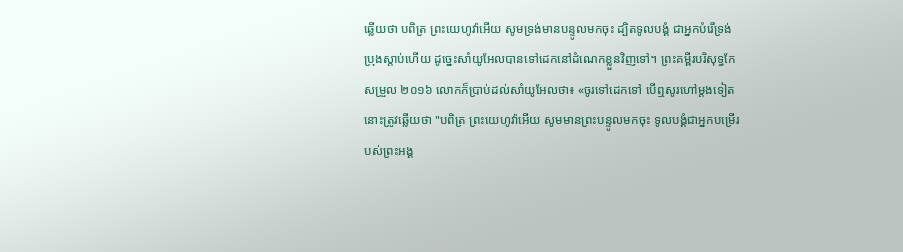ឆ្លើយថា បពិត្រ ព្រះយេហូវ៉ាអើយ សូមទ្រង់មានបន្ទូលមកចុះ ដ្បិតទូលបង្គំ ជាអ្នកបំរើទ្រង់ ប្រុងស្តាប់ហើយ ដូច្នេះសាំយូអែលបានទៅដេកនៅដំណេកខ្លួនវិញទៅ។ ព្រះគម្ពីរបរិសុទ្ធកែសម្រួល ២០១៦ លោកក៏ប្រាប់ដល់សាំយូអែលថា៖ «ចូរទៅដេកទៅ បើឮសូរហៅម្តងទៀត នោះត្រូវឆ្លើយថា "បពិត្រ ព្រះយេហូវ៉ាអើយ សូមមានព្រះបន្ទូលមកចុះ ទូលបង្គំជាអ្នកបម្រើរបស់ព្រះអង្គ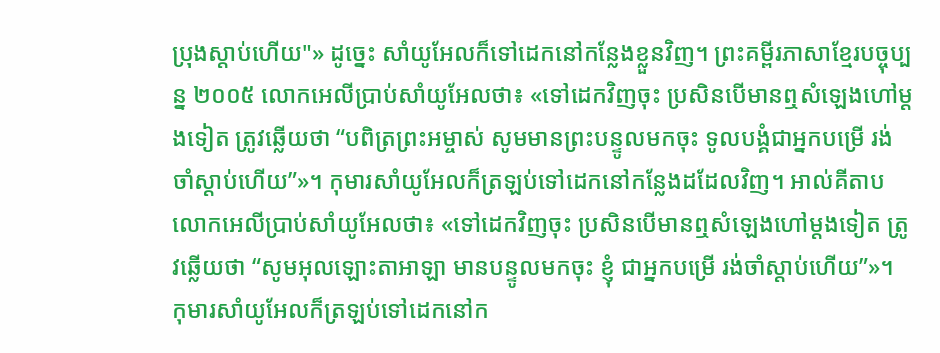ប្រុងស្តាប់ហើយ"» ដូច្នេះ សាំយូអែលក៏ទៅដេកនៅកន្លែងខ្លួនវិញ។ ព្រះគម្ពីរភាសាខ្មែរបច្ចុប្បន្ន ២០០៥ លោកអេលីប្រាប់សាំយូអែលថា៖ «ទៅដេកវិញចុះ ប្រសិនបើមានឮសំឡេងហៅម្ដងទៀត ត្រូវឆ្លើយថា “បពិត្រព្រះអម្ចាស់ សូមមានព្រះបន្ទូលមកចុះ ទូលបង្គំជាអ្នកបម្រើ រង់ចាំស្ដាប់ហើយ”»។ កុមារសាំយូអែលក៏ត្រឡប់ទៅដេកនៅកន្លែងដដែលវិញ។ អាល់គីតាប លោកអេលីប្រាប់សាំយូអែលថា៖ «ទៅដេកវិញចុះ ប្រសិនបើមានឮសំឡេងហៅម្តងទៀត ត្រូវឆ្លើយថា “សូមអុលឡោះតាអាឡា មានបន្ទូលមកចុះ ខ្ញុំ ជាអ្នកបម្រើ រង់ចាំស្តាប់ហើយ”»។ កុមារសាំយូអែលក៏ត្រឡប់ទៅដេកនៅក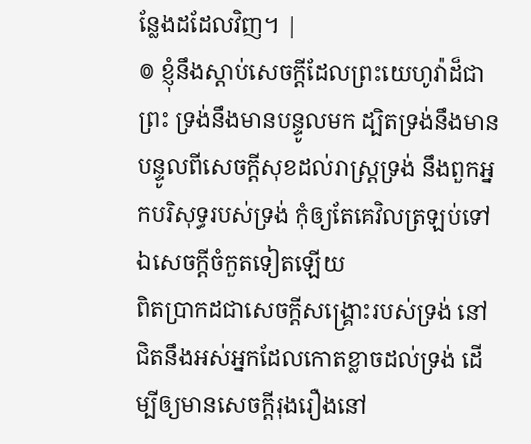ន្លែងដដែលវិញ។ |
៙ ខ្ញុំនឹងស្តាប់សេចក្ដីដែលព្រះយេហូវ៉ាដ៏ជាព្រះ ទ្រង់នឹងមានបន្ទូលមក ដ្បិតទ្រង់នឹងមានបន្ទូលពីសេចក្ដីសុខដល់រាស្ត្រទ្រង់ នឹងពួកអ្នកបរិសុទ្ធរបស់ទ្រង់ កុំឲ្យតែគេវិលត្រឡប់ទៅឯសេចក្ដីចំកួតទៀតឡើយ
ពិតប្រាកដជាសេចក្ដីសង្គ្រោះរបស់ទ្រង់ នៅជិតនឹងអស់អ្នកដែលកោតខ្លាចដល់ទ្រង់ ដើម្បីឲ្យមានសេចក្ដីរុងរឿងនៅ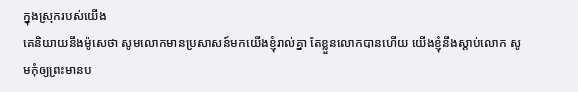ក្នុងស្រុករបស់យើង
គេនិយាយនឹងម៉ូសេថា សូមលោកមានប្រសាសន៍មកយើងខ្ញុំរាល់គ្នា តែខ្លួនលោកបានហើយ យើងខ្ញុំនឹងស្តាប់លោក សូមកុំឲ្យព្រះមានប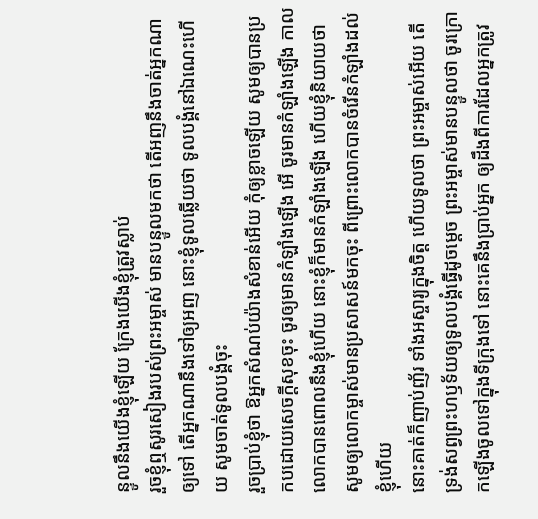ន្ទូលនឹងយើងខ្ញុំឡើយ ក្រែងយើងខ្ញុំត្រូវស្លាប់
រួចខ្ញុំឮសូរសៀងរបស់ព្រះអម្ចាស់ មានបន្ទូលមកថា តើអញនឹងចាត់អ្នកណាឲ្យទៅ តើអ្នកណានឹងទៅឲ្យអញ នោះខ្ញុំទូលឆ្លើយថា ទូលបង្គំនៅឯណេះហើយ សូមចាត់ទូលបង្គំចុះ
រួចប្រាប់ខ្ញុំថា ឱអ្នកសំណប់យ៉ាងសំខាន់អើយ កុំឲ្យខ្លាចឡើយ សូមឲ្យបានប្រកបដោយសេចក្ដីសុខចុះ ចូរឲ្យមានកំឡាំងឡើង អើ ចូរមានកំឡាំងឡើង កាលលោកបានពោលនឹងខ្ញុំហើយ នោះខ្ញុំក៏មានកំឡាំងឡើង ហើយខ្ញុំនិយាយថា សូមឲ្យលោកម្ចាស់មានប្រសាសន៍មកចុះ ពីព្រោះលោកបានចំរើនកំឡាំងដល់ខ្ញុំហើយ
នោះគាត់ក៏ញាប់ញ័រ ទាំងអស្ចារ្យក្នុងចិត្ត ហើយទូលថា ព្រះអម្ចាស់អើយ តើទ្រង់សព្វព្រះហឫទ័យឲ្យទូលបង្គំធ្វើដូចម្តេច ព្រះអម្ចាស់មានបន្ទូលថា ចូរក្រោកឡើងចូលទៅក្នុងទីក្រុងទៅ នោះគេនឹងប្រាប់អ្នក ឲ្យដឹងពីការដែលអ្នកត្រូវ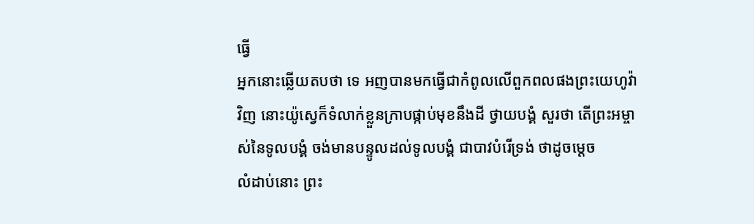ធ្វើ
អ្នកនោះឆ្លើយតបថា ទេ អញបានមកធ្វើជាកំពូលលើពួកពលផងព្រះយេហូវ៉ាវិញ នោះយ៉ូស្វេក៏ទំលាក់ខ្លួនក្រាបផ្កាប់មុខនឹងដី ថ្វាយបង្គំ សួរថា តើព្រះអម្ចាស់នៃទូលបង្គំ ចង់មានបន្ទូលដល់ទូលបង្គំ ជាបាវបំរើទ្រង់ ថាដូចម្តេច
លំដាប់នោះ ព្រះ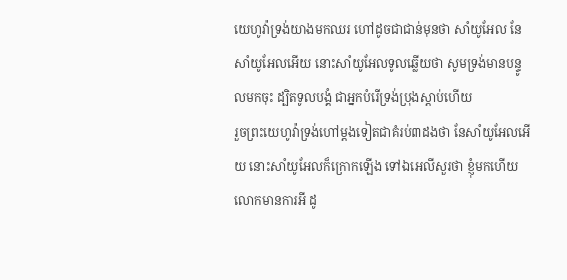យេហូវ៉ាទ្រង់យាងមកឈរ ហៅដូចជាជាន់មុនថា សាំយូអែល នែសាំយូអែលអើយ នោះសាំយូអែលទូលឆ្លើយថា សូមទ្រង់មានបន្ទូលមកចុះ ដ្បិតទូលបង្គំ ជាអ្នកបំរើទ្រង់ប្រុងស្តាប់ហើយ
រួចព្រះយេហូវ៉ាទ្រង់ហៅម្តងទៀតជាគំរប់៣ដងថា នែសាំយូអែលអើយ នោះសាំយូអែលក៏ក្រោកឡើង ទៅឯអេលីសួរថា ខ្ញុំមកហើយ លោកមានការអី ដូ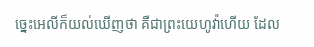ច្នេះអេលីក៏យល់ឃើញថា គឺជាព្រះយេហូវ៉ាហើយ ដែល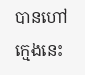បានហៅក្មេងនេះ